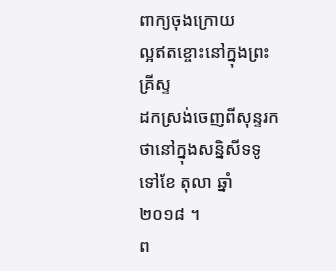ពាក្យចុងក្រោយ
ល្អឥតខ្ចោះនៅក្នុងព្រះគ្រីស្ទ
ដកស្រង់ចេញពីសុន្ទរកថានៅក្នុងសន្និសីទទូទៅខែ តុលា ឆ្នាំ ២០១៨ ។
ព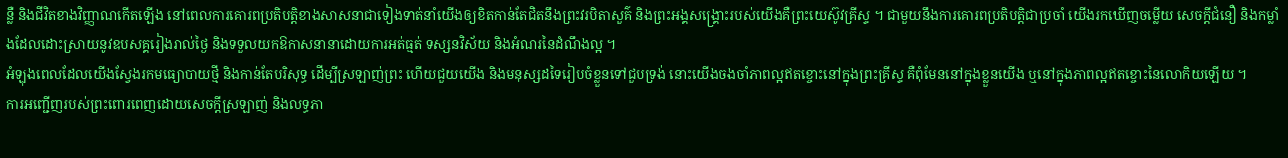ន្លឺ និងជីវិតខាងវិញ្ញាណកើតឡើង នៅពេលការគោរពប្រតិបត្តិខាងសាសនាជាទៀងទាត់នាំយើងឲ្យខិតកាន់តែជិតនឹងព្រះវរបិតាសួគ៌ និងព្រះអង្គសង្គ្រោះរបស់យើងគឺព្រះយេស៊ូវគ្រីស្ទ ។ ជាមួយនឹងការគោរពប្រតិបត្តិជាប្រចាំ យើងរកឃើញចម្លើយ សេចក្តីជំនឿ និងកម្លាំងដែលដោះស្រាយនូវឧបសគ្គរៀងរាល់ថ្ងៃ និងទទួលយកឱកាសនានាដោយការអត់ធ្មត់ ទស្សនវិស័យ និងអំណរនៃដំណឹងល្អ ។
អំឡុងពេលដែលយើងស្វែងរកមធ្យោបាយថ្មី និងកាន់តែបរិសុទ្ធ ដើម្បីស្រឡាញ់ព្រះ ហើយជួយយើង និងមនុស្សដទៃរៀបចំខ្លួនទៅជួបទ្រង់ នោះយើងចងចាំភាពល្អឥតខ្ចោះនៅក្នុងព្រះគ្រីស្ទ គឺពុំមែននៅក្នុងខ្លួនយើង ឬនៅក្នុងភាពល្អឥតខ្ចោះនៃលោកិយឡើយ ។
ការអញ្ជើញរបស់ព្រះពោរពេញដោយសេចក្តីស្រឡាញ់ និងលទ្ធភា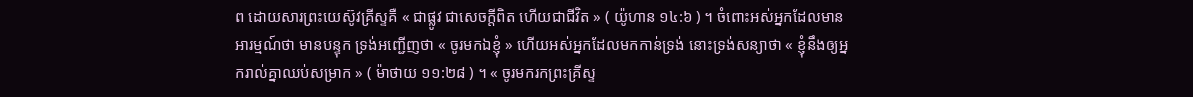ព ដោយសារព្រះយេស៊ូវគ្រីស្ទគឺ « ជាផ្លូវ ជាសេចក្តីពិត ហើយជាជីវិត » ( យ៉ូហាន ១៤:៦ ) ។ ចំពោះអស់អ្នកដែលមានអារម្មណ៍ថា មានបន្ទុក ទ្រង់អញ្ជើញថា « ចូរមកឯខ្ញុំ » ហើយអស់អ្នកដែលមកកាន់ទ្រង់ នោះទ្រង់សន្យាថា « ខ្ញុំនឹងឲ្យអ្នករាល់គ្នាឈប់សម្រាក » ( ម៉ាថាយ ១១:២៨ ) ។ « ចូរមករកព្រះគ្រីស្ទ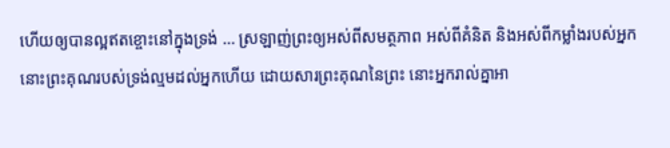ហើយឲ្យបានល្អឥតខ្ចោះនៅក្នុងទ្រង់ … ស្រឡាញ់ព្រះឲ្យអស់ពីសមត្ថភាព អស់ពីគំនិត និងអស់ពីកម្លាំងរបស់អ្នក នោះព្រះគុណរបស់ទ្រង់ល្មមដល់អ្នកហើយ ដោយសារព្រះគុណនៃព្រះ នោះអ្នករាល់គ្នាអា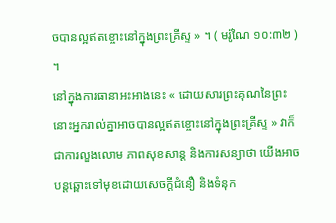ចបានល្អឥតខ្ចោះនៅក្នុងព្រះគ្រីស្ទ » ។ ( មរ៉ូណៃ ១០:៣២ ) ។
នៅក្នុងការធានាអះអាងនេះ « ដោយសារព្រះគុណនៃព្រះ នោះអ្នករាល់គ្នាអាចបានល្អឥតខ្ចោះនៅក្នុងព្រះគ្រីស្ទ » វាក៏ជាការលួងលោម ភាពសុខសាន្ត និងការសន្យាថា យើងអាចបន្តឆ្ពោះទៅមុខដោយសេចក្តីជំនឿ និងទំនុក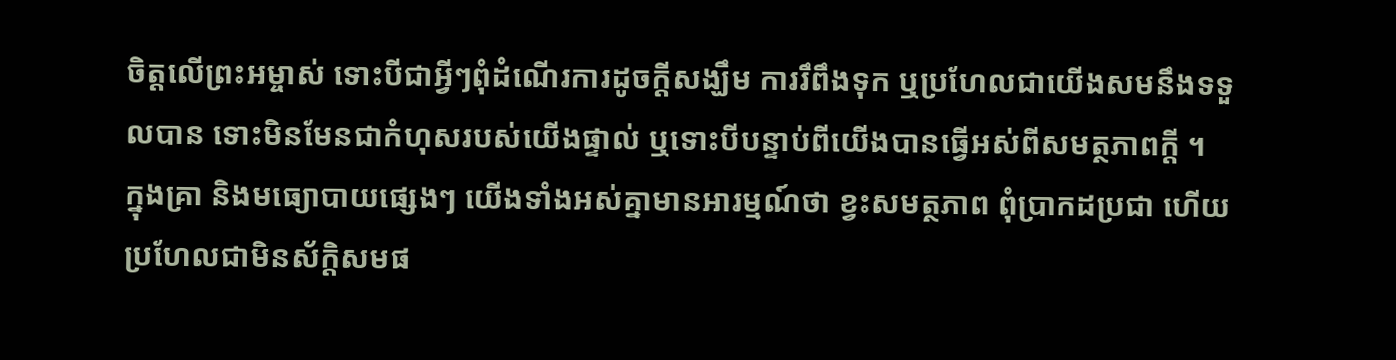ចិត្តលើព្រះអម្ចាស់ ទោះបីជាអ្វីៗពុំដំណើរការដូចក្តីសង្ឃឹម ការរឹពឹងទុក ឬប្រហែលជាយើងសមនឹងទទួលបាន ទោះមិនមែនជាកំហុសរបស់យើងផ្ទាល់ ឬទោះបីបន្ទាប់ពីយើងបានធ្វើអស់ពីសមត្ថភាពក្តី ។
ក្នុងគ្រា និងមធ្យោបាយផ្សេងៗ យើងទាំងអស់គ្នាមានអារម្មណ៍ថា ខ្វះសមត្ថភាព ពុំប្រាកដប្រជា ហើយប្រហែលជាមិនស័ក្ដិសមផ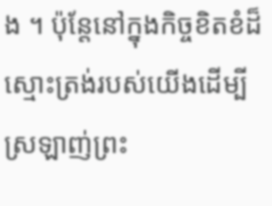ង ។ ប៉ុន្តែនៅក្នុងកិច្ចខិតខំដ៏ស្មោះត្រង់របស់យើងដើម្បីស្រឡាញ់ព្រះ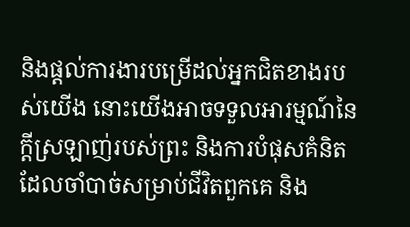និងផ្តល់ការងារបម្រើដល់អ្នកជិតខាងរបស់យើង នោះយើងអាចទទួលអារម្មណ៍នៃក្តីស្រឡាញ់របស់ព្រះ និងការបំផុសគំនិតដែលចាំបាច់សម្រាប់ជីវិតពួកគេ និង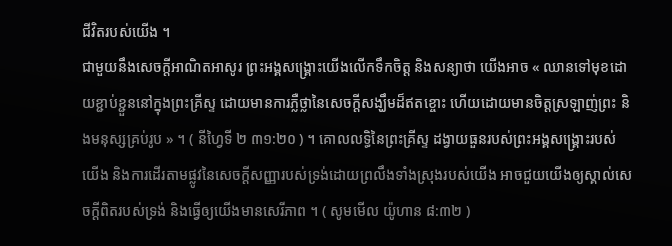ជីវិតរបស់យើង ។
ជាមួយនឹងសេចក្តីអាណិតអាសូរ ព្រះអង្គសង្គ្រោះយើងលើកទឹកចិត្ត និងសន្យាថា យើងអាច « ឈានទៅមុខដោយខ្ជាប់ខ្ជួននៅក្នុងព្រះគ្រីស្ទ ដោយមានការភ្លឺថ្លានៃសេចក្ដីសង្ឃឹមដ៏ឥតខ្ចោះ ហើយដោយមានចិត្តស្រឡាញ់ព្រះ និងមនុស្សគ្រប់រូប » ។ ( នីហ្វៃទី ២ ៣១:២០ ) ។ គោលលទ្ធិនៃព្រះគ្រីស្ទ ដង្វាយធួនរបស់ព្រះអង្គសង្គ្រោះរបស់យើង និងការដើរតាមផ្លូវនៃសេចក្តីសញ្ញារបស់ទ្រង់ដោយព្រលឹងទាំងស្រុងរបស់យើង អាចជួយយើងឲ្យស្គាល់សេចក្តីពិតរបស់ទ្រង់ និងធ្វើឲ្យយើងមានសេរីភាព ។ ( សូមមើល យ៉ូហាន ៨:៣២ )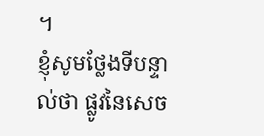។
ខ្ញុំសូមថ្លែងទីបន្ទាល់ថា ផ្លូវនៃសេច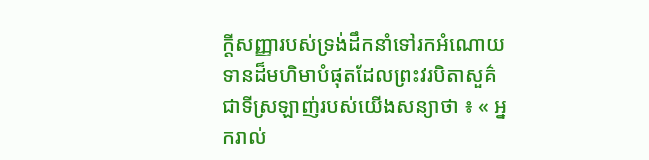ក្តីសញ្ញារបស់ទ្រង់ដឹកនាំទៅរកអំណោយទានដ៏មហិមាបំផុតដែលព្រះវរបិតាសួគ៌ជាទីស្រឡាញ់របស់យើងសន្យាថា ៖ « អ្នករាល់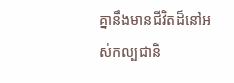គ្នានឹងមានជីវិតដ៏នៅអស់កល្បជានិ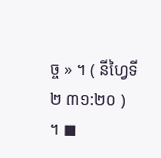ច្ច » ។ ( នីហ្វៃទី ២ ៣១:២០ ) ។ ◼